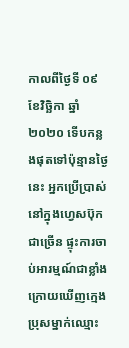កាលពីថ្ងៃទី ០៩ ខែវិច្ឆិកា ឆ្នាំ ២០២០ ទើបកន្លងផុតទៅប៉ុន្មានថ្ងៃនេះ អ្នកប្រើប្រាស់នៅក្នុងហ្វេសប៊ុកជាច្រើន ផ្ទុះការចាប់អារម្មណ៍ជាខ្លាំង ក្រោយឃើញក្មេងប្រុសម្នាក់ឈ្មោះ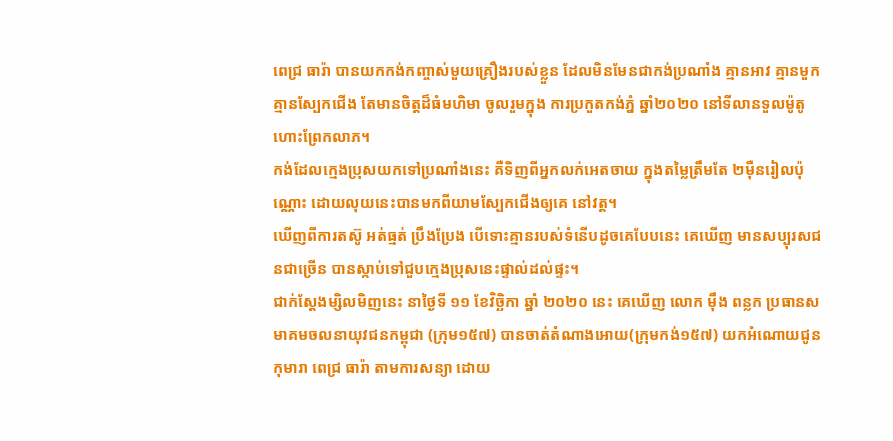ពេជ្រ ធារ៉ា បានយកកង់កញ្ចាស់មួយគ្រឿងរបស់ខ្លួន ដែលមិនមែនជាកង់ប្រណាំង គ្មានអាវ គ្មានមួក គ្មានស្បែកជើង តែមានចិត្តដ៏ធំមហិមា ចូលរួមក្នុង ការប្រកួតកង់ភ្នំ ឆ្នាំ២០២០ នៅទីលានទួលម៉ូតូហោះព្រែកលាភ។
កង់ដែលក្មេងប្រុសយកទៅប្រណាំងនេះ គឺទិញពីអ្នកលក់អេតចាយ ក្នុងតម្លៃត្រឹមតែ ២មុឺនរៀលប៉ុណ្ណោះ ដោយលុយនេះបានមកពីយាមស្បែកជើងឲ្យគេ នៅវត្ត។
ឃើញពីការតស៊ូ អត់ធ្មត់ ប្រឹងប្រែង បើទោះគ្មានរបស់ទំនើបដូចគេបែបនេះ គេឃើញ មានសប្បុរសជនជាច្រើន បានស្កាប់ទៅជួបក្មេងប្រុសនេះផ្ទាល់ដល់ផ្ទះ។
ជាក់ស្តែងម្សិលមិញនេះ នាថ្ងៃទី ១១ ខែវិច្ឆិកា ឆ្នាំ ២០២០ នេះ គេឃើញ លោក ម៉ឹង ពន្លក ប្រធានសមាគមចលនាយុវជនកម្ពុជា (ក្រុម១៥៧) បានចាត់តំណាងអោយ(ក្រុមកង់១៥៧) យកអំណោយជូនកុមារា ពេជ្រ ធារ៉ា តាមការសន្យា ដោយ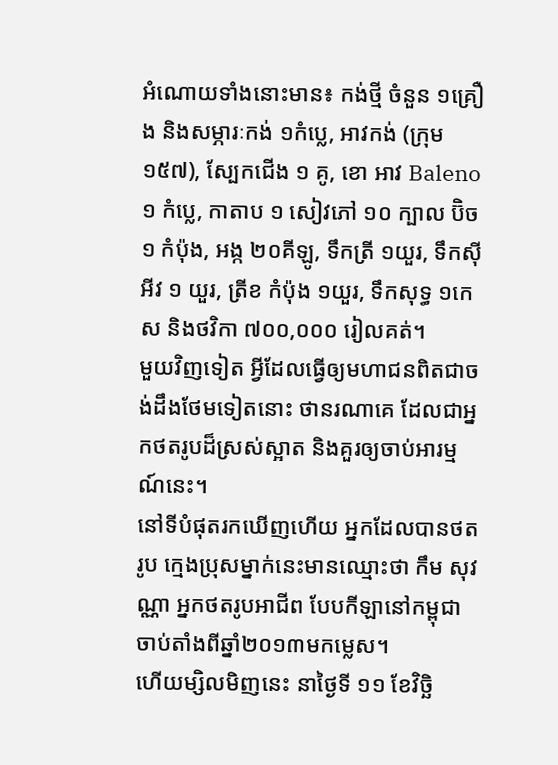អំណោយទាំងនោះមាន៖ កង់ថ្មី ចំនួន ១គ្រឿង និងសម្ភារៈកង់ ១កំប្លេ, អាវកង់ (ក្រុម១៥៧), ស្បែកជើង ១ គូ, ខោ អាវ Baleno ១ កំប្លេ, កាតាប ១ សៀវភៅ ១០ ក្បាល ប៊ិច ១ កំប៉ុង, អង្ក ២០គីឡូ, ទឹកត្រី ១យួរ, ទឹកស៊ីអីវ ១ យួរ, ត្រីខ កំប៉ុង ១យួរ, ទឹកសុទ្ធ ១កេស និងថវិកា ៧០០,០០០ រៀលគត់។
មួយវិញទៀត អ្វីដែលធ្វើឲ្យមហាជនពិតជាចង់ដឹងថែមទៀតនោះ ថានរណាគេ ដែលជាអ្នកថតរូបដ៏ស្រស់ស្អាត និងគួរឲ្យចាប់អារម្មណ៍នេះ។
នៅទីបំផុតរកឃើញហើយ អ្នកដែលបានថតរូប ក្មេងប្រុសម្នាក់នេះមានឈ្មោះថា កឹម សុវណ្ណា អ្នកថតរូបអាជីព បែបកីឡានៅកម្ពុជា ចាប់តាំងពីឆ្នាំ២០១៣មកម្លេស។
ហើយម្សិលមិញនេះ នាថ្ងៃទី ១១ ខែវិច្ឆិ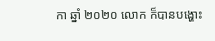កា ឆ្នាំ ២០២០ លោក ក៏បានបង្ហោះ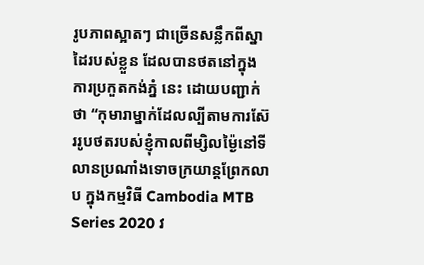រូបភាពស្អាតៗ ជាច្រើនសន្លឹកពីស្នាដៃរបស់ខ្លួន ដែលបានថតនៅក្នុង ការប្រកួតកង់ភ្នំ នេះ ដោយបញ្ជាក់ថា “កុមារាម្នាក់ដែលល្បីតាមការស៊ែររូបថតរបស់ខ្ញុំកាលពីម្សិលម៉្ងៃនៅទីលានប្រណាំងទោចក្រយាន្តព្រែកលាប ក្នុងកម្មវិធី Cambodia MTB Series 2020 វ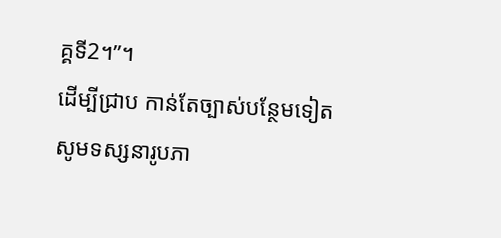គ្គទី2។”។
ដើម្បីជ្រាប កាន់តែច្បាស់បន្ថែមទៀត សូមទស្សនារូបភា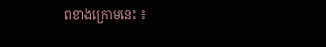ពខាងក្រោមនេះ ៖